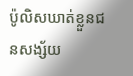ប៉ូលិសឃាត់ខ្លួនជនសង្ស័យ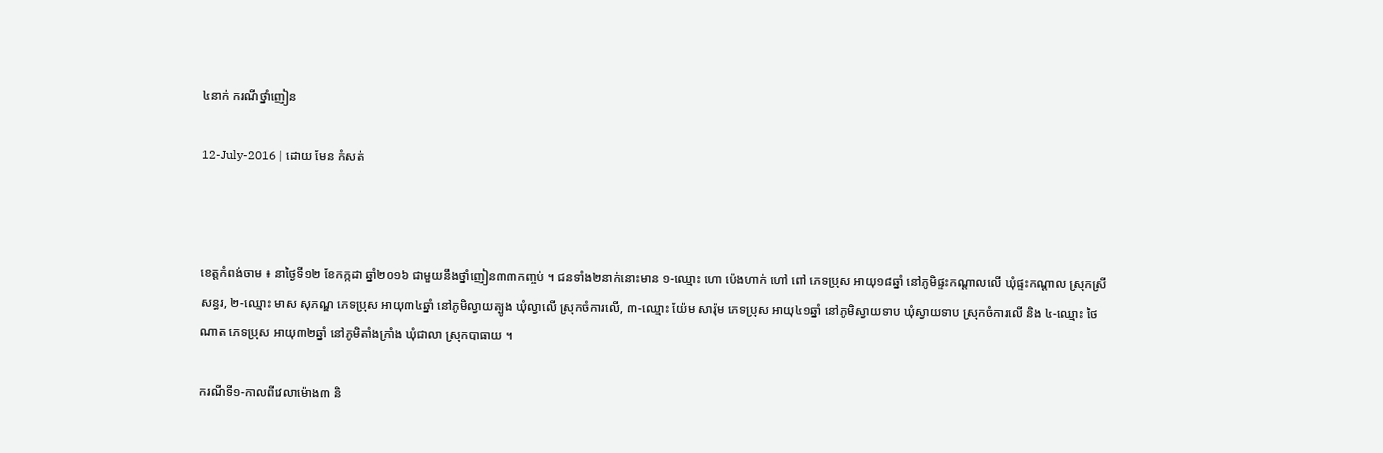៤នាក់ ករណីថ្នាំញៀន

12-July-2016 | ដោយ មែន កំសត់



ខេត្តកំពង់ចាម ៖ នាថ្ងៃទី១២ ខែកក្កដា ឆ្នាំ២០១៦ ជាមួយនឹងថ្នាំញៀន៣៣កញ្ចប់ ។ ជនទាំង២នាក់នោះមាន ១-ឈ្មោះ ហោ ប៉េងហាក់ ហៅ ពៅ ភេទប្រុស អាយុ១៨ឆ្នាំ នៅភូមិផ្ទះកណ្តាលលើ ឃុំផ្ទះកណ្តាល ស្រុកស្រីសន្ធរ, ២-ឈ្មោះ មាស សុភណ្ឌ ភេទប្រុស អាយុ៣៤ឆ្នាំ នៅភូមិល្វាយត្បូង ឃុំល្វាលើ ស្រុកចំការលើ, ៣-ឈ្មោះ យ៉ែម សារ៉ុម ភេទប្រុស អាយុ៤១ឆ្នាំ នៅភូមិស្វាយទាប ឃុំស្វាយទាប ស្រុកចំការលើ និង ៤-ឈ្មោះ ថៃ ណាត ភេទប្រុស អាយុ៣២ឆ្នាំ នៅភូមិតាំងក្រាំង ឃុំជាលា ស្រុកបាធាយ ។

ករណីទី១-កាលពីវេលាម៉ោង៣ និ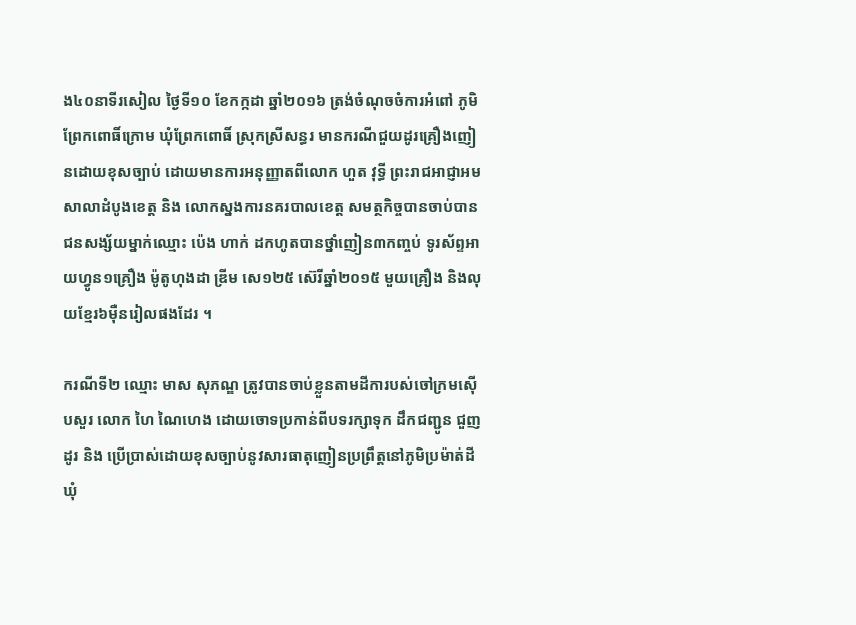ង៤០នាទីរសៀល ថ្ងៃទី១០ ខែកក្កដា ឆ្នាំ២០១៦ ត្រង់ចំណុចចំការអំពៅ ភូមិព្រែកពោធិ៍ក្រោម ឃុំព្រែកពោធិ៍ ស្រុកស្រីសន្ធរ មានករណីជួយដូរគ្រឿងញៀនដោយខុសច្បាប់ ដោយមានការអនុញ្ញាតពីលោក ហួត វុទ្ធី ព្រះរាជអាជ្ញាអមសាលាដំបូងខេត្ត និង លោកស្នងការនគរបាលខេត្ត សមត្ថកិច្ចបានចាប់បានជនសង្ស័យម្នាក់ឈ្មោះ ប៉េង ហាក់ ដកហូតបានថ្នាំញៀន៣កញ្ចប់ ទូរស័ព្ទអាយហ្វូន១គ្រឿង ម៉ូតូហុងដា ឌ្រីម សេ១២៥ ស៊េរីឆ្នាំ២០១៥ មួយគ្រឿង និងលុយខ្មែរ៦ម៉ឺនរៀលផងដែរ ។

ករណីទី២ ឈ្មោះ មាស សុភណ្ឌ ត្រូវបានចាប់ខ្លួនតាមដីការបស់ចៅក្រមស៊ើបសួរ លោក ហៃ ណៃហេង ដោយចោទប្រកាន់ពីបទរក្សាទុក ដឹកជញ្ជូន ជួញដូរ និង ប្រើប្រាស់ដោយខុសច្បាប់នូវសារធាតុញៀនប្រព្រឹត្តនៅភូមិប្រម៉ាត់ដី ឃុំ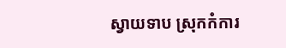ស្វាយទាប ស្រុកកំការ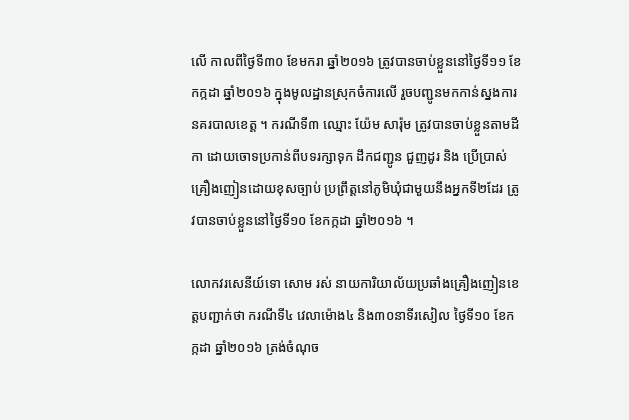លើ កាលពីថ្ងៃទី៣០ ខែមករា ឆ្នាំ២០១៦ ត្រូវបានចាប់ខ្លួននៅថ្ងៃទី១១ ខែកក្កដា ឆ្នាំ២០១៦ ក្នុងមូលដ្ឋានស្រុកចំការលើ រួចបញ្ជូនមកកាន់ស្នងការនគរបាលខេត្ត ។ ករណីទី៣ ឈ្មោះ យ៉ែម សារ៉ុម ត្រូវបានចាប់ខ្លួនតាមដីកា ដោយចោទប្រកាន់ពីបទរក្សាទុក ដឹកជញ្ជូន ជួញដូរ និង ប្រើប្រាស់គ្រឿងញៀនដោយខុសច្បាប់ ប្រព្រឹត្តនៅភូមិឃុំជាមួយនឹងអ្នកទី២ដែរ ត្រូវបានចាប់ខ្លួននៅថ្ងៃទី១០ ខែកក្កដា ឆ្នាំ២០១៦ ។

លោកវរសេនីយ៍ទោ សោម រស់ នាយការិយាល័យប្រឆាំងគ្រឿងញៀនខេត្តបញ្ជាក់ថា ករណីទី៤ វេលាម៉ោង៤ និង៣០នាទីរសៀល ថ្ងៃទី១០ ខែកក្កដា ឆ្នាំ២០១៦ ត្រង់ចំណុច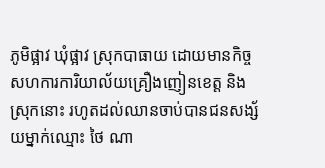ភូមិផ្អាវ ឃុំផ្អាវ ស្រុកបាធាយ ដោយមានកិច្ចសហការការិយាល័យគ្រឿងញៀនខេត្ត និង ស្រុកនោះ រហូតដល់ឈានចាប់បានជនសង្ស័យម្នាក់ឈ្មោះ ថៃ ណា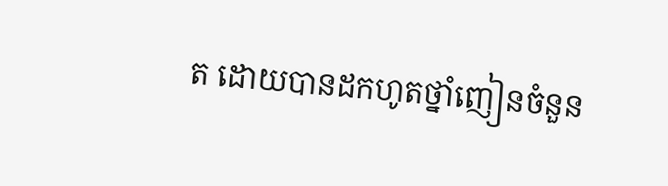ត ដោយបានដកហូតថ្នាំញៀនចំនួន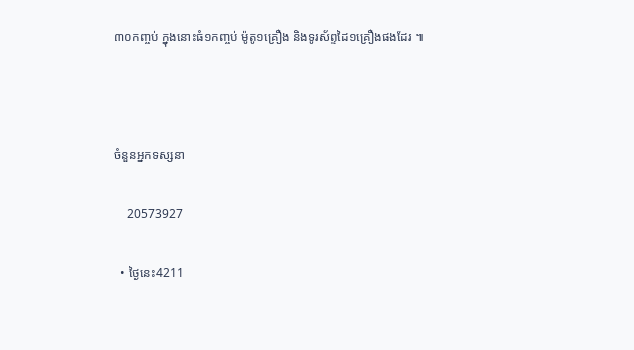៣០កញ្ចប់ ក្នុងនោះធំ១កញ្ចប់ ម៉ូតូ១គ្រឿង និងទូរស័ព្ទដៃ១គ្រឿងផងដែរ ៕



ចំនួនអ្នកទស្សនា

    20573927

  • ថ្ងៃនេះ4211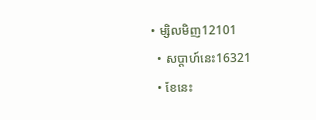• ម្សិលមិញ12101
  • សប្តាហ៍នេះ16321
  • ខែនេះ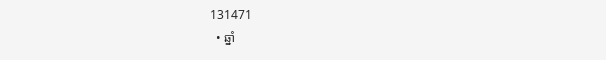131471
  • ឆ្នាំ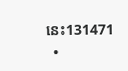នេះ131471
  •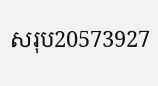សរុប20573927